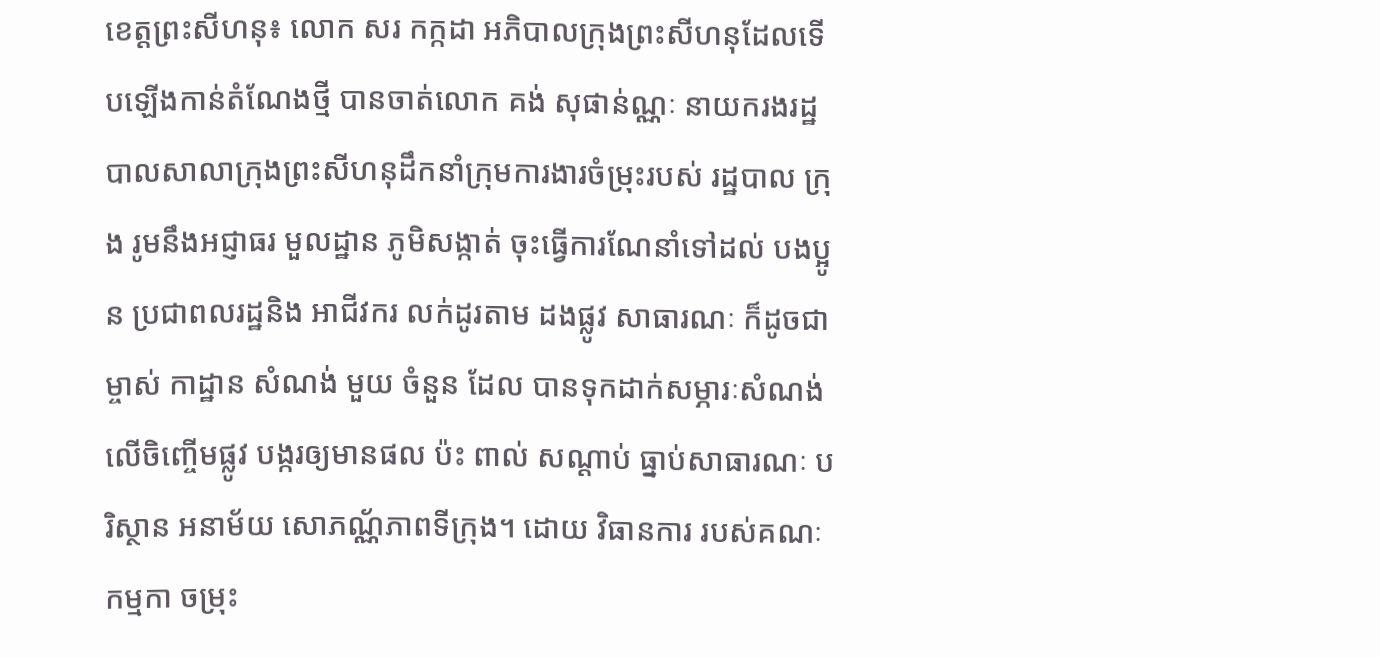ខេត្តព្រះសីហនុ៖ លោក សរ កក្កដា អភិបាលក្រុងព្រះសីហនុដែលទើបឡើងកាន់តំណែងថ្មី បានចាត់លោក គង់ សុផាន់ណ្ណៈ នាយករងរដ្ឋបាលសាលាក្រុងព្រះសីហនុដឹកនាំក្រុមការងារចំម្រុះរបស់ រដ្ឋបាល ក្រុង រូមនឹងអជ្ញាធរ មួលដ្ឋាន ភូមិសង្កាត់ ចុះធ្វើការណែនាំទៅដល់ បងប្អូន ប្រជាពលរដ្ឋនិង អាជីវករ លក់ដូរតាម ដងផ្លូវ សាធារណៈ ក៏ដូចជាម្ចាស់ កាដ្ឋាន សំណង់ មួយ ចំនួន ដែល បានទុកដាក់សម្ភារៈសំណង់ លើចិញ្ចើមផ្លូវ បង្ករឲ្យមានផល ប៉ះ ពាល់ សណ្តាប់ ធ្នាប់សាធារណៈ បរិស្ថាន អនាម័យ សោភណ្ណ័ភាពទីក្រុង។ ដោយ វិធានការ របស់គណៈកម្មកា ចម្រុះ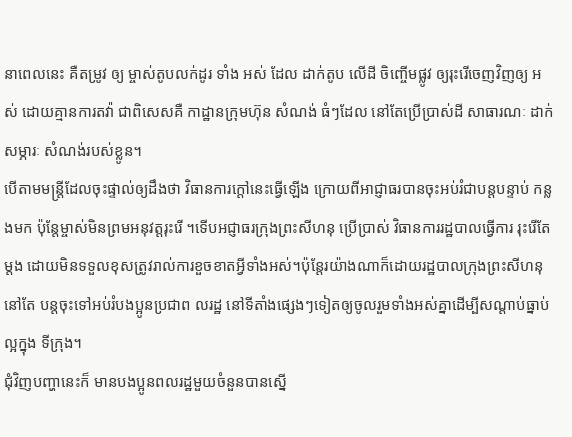នាពេលនេះ គឺតម្រូវ ឲ្យ ម្ចាស់តូបលក់ដូរ ទាំង អស់ ដែល ដាក់តូប លើដី ចិញ្ចើមផ្លូវ ឲ្យរុះរើចេញវិញឲ្យ អស់ ដោយគ្មានការតវ៉ា ជាពិសេសគឺ កាដ្ឋានក្រុមហ៊ុន សំណង់ ធំៗដែល នៅតែប្រើប្រាស់ដី សាធារណៈ ដាក់សម្ភារៈ សំណង់របស់ខ្លូន។
បើតាមមន្ត្រីដែលចុះផ្ទាល់ឲ្យដឹងថា វិធានការក្តៅនេះធ្វើឡើង ក្រោយពីអាជ្ញាធរបានចុះអប់រំជាបន្តបន្ទាប់ កន្លងមក ប៉ុន្តែម្ចាស់មិនព្រមអនុវត្តរុះរើ ។ទើបអជ្ញាធរក្រុងព្រះសីហនុ ប្រើប្រាស់ វិធានការរដ្ឋបាលធ្វើការ រុះរើតែ ម្តង ដោយមិនទទួលខុសត្រូវរាល់ការខួចខាតអ្វីទាំងអស់។ប៉ុន្តែរយ៉ាងណាក៏ដោយរដ្ឋបាលក្រុងព្រះសីហនុនៅតែ បន្តចុះទៅអប់រំបងប្អូនប្រជាព លរដ្ឋ នៅទីតាំងផ្សេងៗទៀតឲ្យចូលរួមទាំងអស់គ្នាដើម្បីសណ្តាប់ធ្នាប់ ល្អក្នុង ទីក្រុង។
ជុំវិញបញ្ហានេះក៏ មានបងប្អូនពលរដ្ឋមួយចំនួនបានស្នើ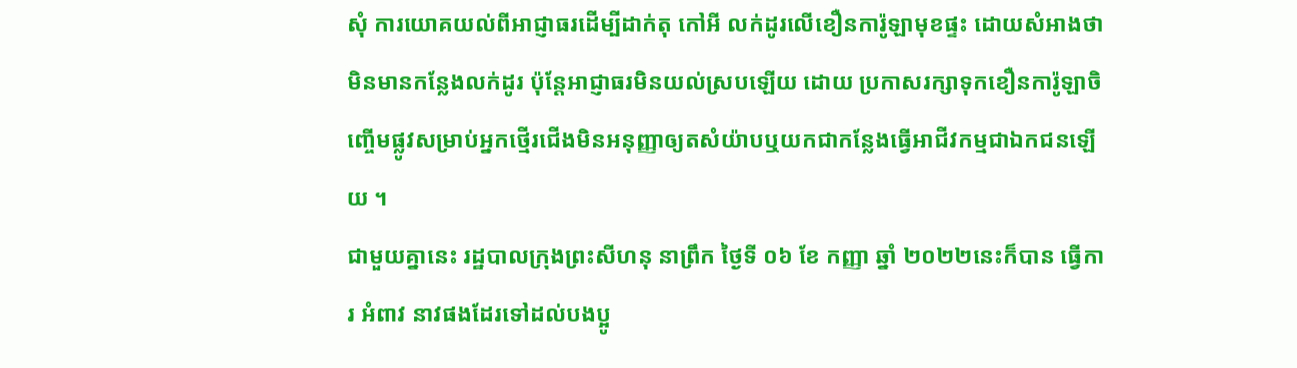សុំ ការយោគយល់ពីអាជ្ញាធរដើម្បីដាក់តុ កៅអី លក់ដូរលើខឿនការ៉ូឡាមុខផ្ទះ ដោយសំអាងថា មិនមានកន្លែងលក់ដូរ ប៉ុន្តែអាជ្ញាធរមិនយល់ស្របឡើយ ដោយ ប្រកាសរក្សាទុកខឿនការ៉ូឡាចិញ្ចើមផ្លូវសម្រាប់អ្នកថ្មើរជើងមិនអនុញ្ញាឲ្យតសំយ៉ាបឬយកជាកន្លែងធ្វើអាជីវកម្មជាឯកជនឡើយ ។
ជាមួយគ្នានេះ រដ្ឋបាលក្រុងព្រះសីហនុ នាព្រឹក ថ្ងៃទី ០៦ ខែ កញ្ញា ឆ្នាំ ២០២២នេះក៏បាន ធ្វើការ អំពាវ នាវផងដែរទៅដល់បងប្អូ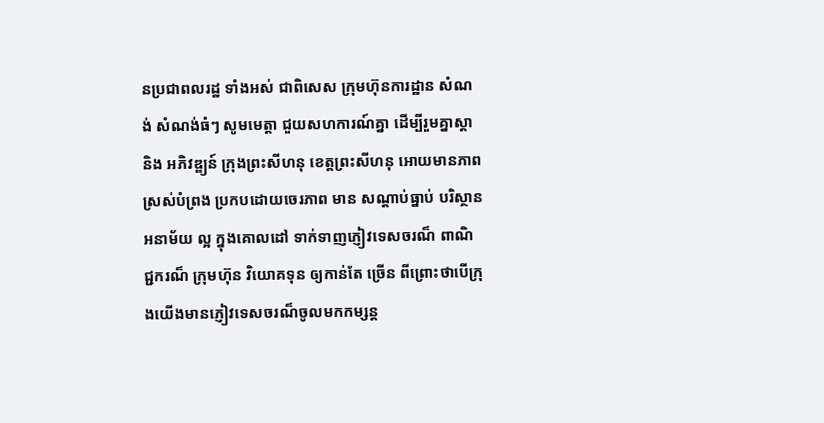នប្រជាពលរដ្ឋ ទាំងអស់ ជាពិសេស ក្រុមហ៊ុនការដ្ឋាន សំណង់ សំណង់ធំៗ សូមមេត្តា ជួយសហការណ៍គ្នា ដើម្បីរួមគ្នាស្តា និង អភិវឌ្ឌ្យន៍ ក្រុងព្រះសីហនុ ខេត្តព្រះសីហនុ អោយមានភាពស្រស់បំព្រង ប្រកបដោយចេរភាព មាន សណ្តាប់ធ្នាប់ បរិស្ថានអនាម័យ ល្អ ក្នុងគោលដៅ ទាក់ទាញភ្ញៀវទេសចរណ៏ ពាណិ ជ្ជករណ៏ ក្រុមហ៊ុន វិយោគទុន ឲ្យកាន់តែ ច្រើន ពីព្រោះថាបើក្រុងយើងមានភ្ញៀវទេសចរណ៏ចូលមកកម្សន្ត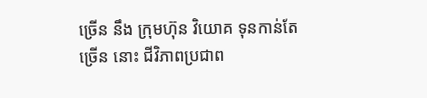ច្រើន នឹង ក្រុមហ៊ុន វិយោគ ទុនកាន់តែច្រើន នោះ ជីវិភាពប្រជាព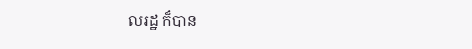លរដ្ឋ ក៏បាន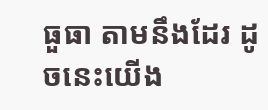ធួធា តាមនឹងដែរ ដូចនេះយើង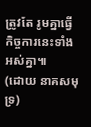ត្រូវតែ រូមគ្នាធ្វើកិច្ចការនេះទាំងអស់គ្នា៕
(ដោយ នាគសមុទ្រ)